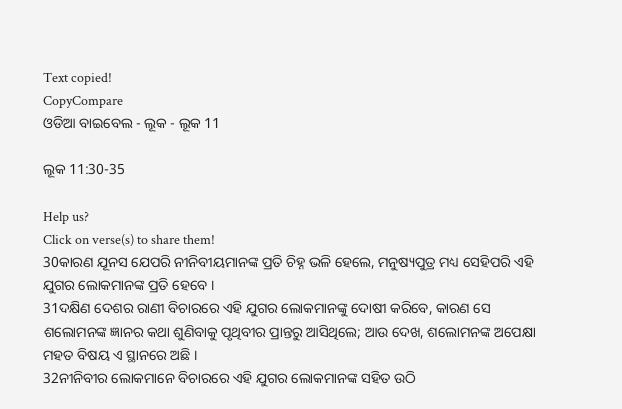Text copied!
CopyCompare
ଓଡିଆ ବାଇବେଲ - ଲୂକ - ଲୂକ 11

ଲୂକ 11:30-35

Help us?
Click on verse(s) to share them!
30କାରଣ ଯୂନସ ଯେପରି ନୀନିବୀୟମାନଙ୍କ ପ୍ରତି ଚିହ୍ନ ଭଳି ହେଲେ, ମନୁଷ୍ୟପୁତ୍ର ମଧ୍ୟ ସେହିପରି ଏହି ଯୁଗର ଲୋକମାନଙ୍କ ପ୍ରତି ହେବେ ।
31ଦକ୍ଷିଣ ଦେଶର ରାଣୀ ବିଚାରରେ ଏହି ଯୁଗର ଲୋକମାନଙ୍କୁ ଦୋଷୀ କରିବେ, କାରଣ ସେ ଶଲୋମନଙ୍କ ଜ୍ଞାନର କଥା ଶୁଣିବାକୁ ପୃଥିବୀର ପ୍ରାନ୍ତରୁ ଆସିଥିଲେ; ଆଉ ଦେଖ, ଶଲୋମନଙ୍କ ଅପେକ୍ଷା ମହତ ବିଷୟ ଏ ସ୍ଥାନରେ ଅଛି ।
32ନୀନିବୀର ଲୋକମାନେ ବିଚାରରେ ଏହି ଯୁଗର ଲୋକମାନଙ୍କ ସହିତ ଉଠି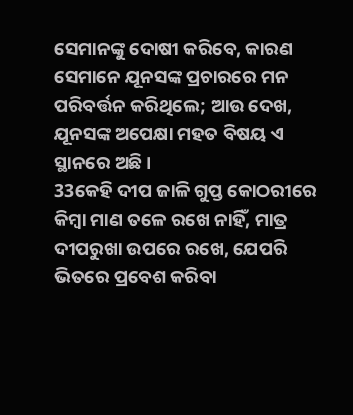ସେମାନଙ୍କୁ ଦୋଷୀ କରିବେ, କାରଣ ସେମାନେ ଯୂନସଙ୍କ ପ୍ରଚାରରେ ମନ ପରିବର୍ତ୍ତନ କରିଥିଲେ; ଆଉ ଦେଖ, ଯୂନସଙ୍କ ଅପେକ୍ଷା ମହତ ବିଷୟ ଏ ସ୍ଥାନରେ ଅଛି ।
33କେହି ଦୀପ ଜାଳି ଗୁପ୍ତ କୋଠରୀରେ କିମ୍ବା ମାଣ ତଳେ ରଖେ ନାହିଁ, ମାତ୍ର ଦୀପରୁଖା ଉପରେ ରଖେ, ଯେପରି ଭିତରେ ପ୍ରବେଶ କରିବା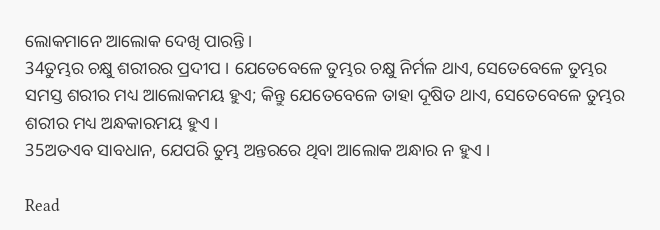ଲୋକମାନେ ଆଲୋକ ଦେଖି ପାରନ୍ତି ।
34ତୁମ୍ଭର ଚକ୍ଷୁ ଶରୀରର ପ୍ରଦୀପ । ଯେତେବେଳେ ତୁମ୍ଭର ଚକ୍ଷୁ ନିର୍ମଳ ଥାଏ, ସେତେବେଳେ ତୁମ୍ଭର ସମସ୍ତ ଶରୀର ମଧ୍ୟ ଆଲୋକମୟ ହୁଏ; କିନ୍ତୁ ଯେତେବେଳେ ତାହା ଦୂଷିତ ଥାଏ, ସେତେବେଳେ ତୁମ୍ଭର ଶରୀର ମଧ୍ୟ ଅନ୍ଧକାରମୟ ହୁଏ ।
35ଅତଏବ ସାବଧାନ, ଯେପରି ତୁମ୍ଭ ଅନ୍ତରରେ ଥିବା ଆଲୋକ ଅନ୍ଧାର ନ ହୁଏ ।

Read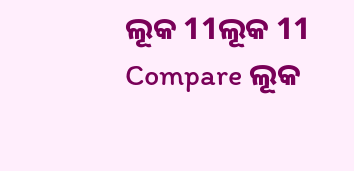ଲୂକ 11ଲୂକ 11
Compare ଲୂକ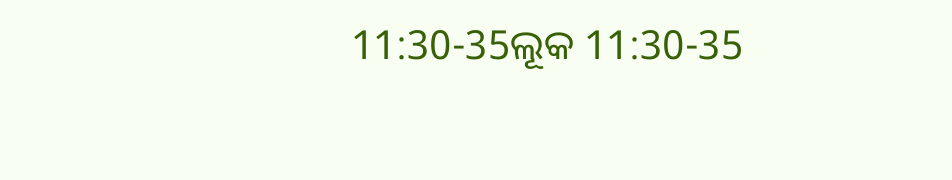11:30-35ଲୂକ 11:30-35